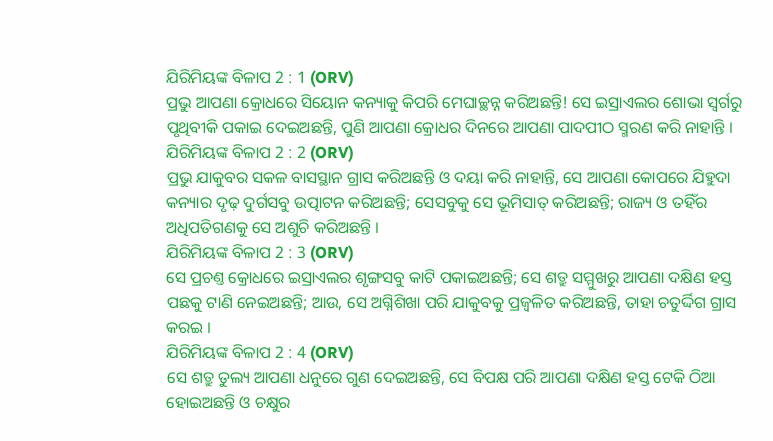ଯିରିମିୟଙ୍କ ବିଳାପ 2 : 1 (ORV)
ପ୍ରଭୁ ଆପଣା କ୍ରୋଧରେ ସିୟୋନ କନ୍ୟାକୁ କିପରି ମେଘାଚ୍ଛନ୍ନ କରିଅଛନ୍ତି! ସେ ଇସ୍ରାଏଲର ଶୋଭା ସ୍ଵର୍ଗରୁ ପୃଥିବୀକି ପକାଇ ଦେଇଅଛନ୍ତି, ପୁଣି ଆପଣା କ୍ରୋଧର ଦିନରେ ଆପଣା ପାଦପୀଠ ସ୍ମରଣ କରି ନାହାନ୍ତି ।
ଯିରିମିୟଙ୍କ ବିଳାପ 2 : 2 (ORV)
ପ୍ରଭୁ ଯାକୁବର ସକଳ ବାସସ୍ଥାନ ଗ୍ରାସ କରିଅଛନ୍ତି ଓ ଦୟା କରି ନାହାନ୍ତି, ସେ ଆପଣା କୋପରେ ଯିହୁଦା କନ୍ୟାର ଦୃଢ଼ ଦୁର୍ଗସବୁ ଉତ୍ପାଟନ କରିଅଛନ୍ତି; ସେସବୁକୁ ସେ ଭୂମିସାତ୍ କରିଅଛନ୍ତି; ରାଜ୍ୟ ଓ ତହିଁର ଅଧିପତିଗଣକୁ ସେ ଅଶୁଚି କରିଅଛନ୍ତି ।
ଯିରିମିୟଙ୍କ ବିଳାପ 2 : 3 (ORV)
ସେ ପ୍ରଚଣ୍ତ କ୍ରୋଧରେ ଇସ୍ରାଏଲର ଶୃଙ୍ଗସବୁ କାଟି ପକାଇଅଛନ୍ତି; ସେ ଶତ୍ରୁ ସମ୍ମୁଖରୁ ଆପଣା ଦକ୍ଷିଣ ହସ୍ତ ପଛକୁ ଟାଣି ନେଇଅଛନ୍ତି; ଆଉ, ସେ ଅଗ୍ନିଶିଖା ପରି ଯାକୁବକୁ ପ୍ରଜ୍ଵଳିତ କରିଅଛନ୍ତି, ତାହା ଚତୁର୍ଦ୍ଦିଗ ଗ୍ରାସ କରଇ ।
ଯିରିମିୟଙ୍କ ବିଳାପ 2 : 4 (ORV)
ସେ ଶତ୍ରୁ ତୁଲ୍ୟ ଆପଣା ଧନୁରେ ଗୁଣ ଦେଇଅଛନ୍ତି, ସେ ବିପକ୍ଷ ପରି ଆପଣା ଦକ୍ଷିଣ ହସ୍ତ ଟେକି ଠିଆ ହୋଇଅଛନ୍ତି ଓ ଚକ୍ଷୁର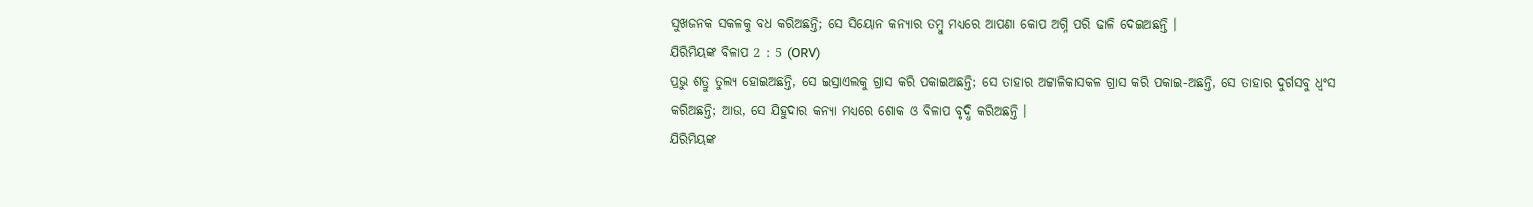ସୁଖଜନକ ସକଳକୁ ବଧ କରିଅଛନ୍ତି; ସେ ସିୟୋନ କନ୍ୟାର ତମ୍ଵୁ ମଧ୍ୟରେ ଆପଣା କୋପ ଅଗ୍ନି ପରି ଢାଳି ଦେଇଅଛନ୍ତି ।
ଯିରିମିୟଙ୍କ ବିଳାପ 2 : 5 (ORV)
ପ୍ରଭୁ ଶତ୍ରୁ ତୁଲ୍ୟ ହୋଇଅଛନ୍ତି, ସେ ଇସ୍ରାଏଲକୁ ଗ୍ରାସ କରି ପକାଇଅଛନ୍ତି; ସେ ତାହାର ଅଟ୍ଟାଳିକାସକଳ ଗ୍ରାସ କରି ପକାଇ-ଅଛନ୍ତି, ସେ ତାହାର ଦୁର୍ଗସବୁ ଧ୍ଵଂସ କରିଅଛନ୍ତି; ଆଉ, ସେ ଯିହୁଦାର କନ୍ୟା ମଧ୍ୟରେ ଶୋକ ଓ ବିଳାପ ବୃଦ୍ଧି କରିଅଛନ୍ତି ।
ଯିରିମିୟଙ୍କ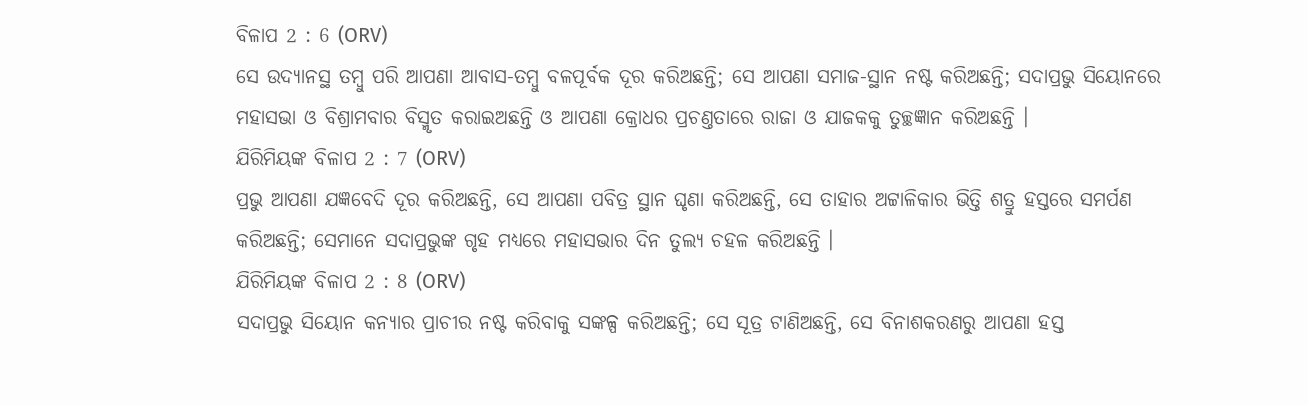ବିଳାପ 2 : 6 (ORV)
ସେ ଉଦ୍ୟାନସ୍ଥ ତମ୍ଵୁ ପରି ଆପଣା ଆବାସ-ତମ୍ଵୁ ବଳପୂର୍ବକ ଦୂର କରିଅଛନ୍ତି; ସେ ଆପଣା ସମାଜ-ସ୍ଥାନ ନଷ୍ଟ କରିଅଛନ୍ତି; ସଦାପ୍ରଭୁ ସିୟୋନରେ ମହାସଭା ଓ ବିଶ୍ରାମବାର ବିସ୍ମୃତ କରାଇଅଛନ୍ତି ଓ ଆପଣା କ୍ରୋଧର ପ୍ରଚଣ୍ତତାରେ ରାଜା ଓ ଯାଜକକୁ ତୁଚ୍ଛଜ୍ଞାନ କରିଅଛନ୍ତି ।
ଯିରିମିୟଙ୍କ ବିଳାପ 2 : 7 (ORV)
ପ୍ରଭୁ ଆପଣା ଯଜ୍ଞବେଦି ଦୂର କରିଅଛନ୍ତି, ସେ ଆପଣା ପବିତ୍ର ସ୍ଥାନ ଘୃଣା କରିଅଛନ୍ତି, ସେ ତାହାର ଅଟ୍ଟାଳିକାର ଭିତ୍ତି ଶତ୍ରୁ ହସ୍ତରେ ସମର୍ପଣ କରିଅଛନ୍ତି; ସେମାନେ ସଦାପ୍ରଭୁଙ୍କ ଗୃହ ମଧ୍ୟରେ ମହାସଭାର ଦିନ ତୁଲ୍ୟ ଚହଳ କରିଅଛନ୍ତି ।
ଯିରିମିୟଙ୍କ ବିଳାପ 2 : 8 (ORV)
ସଦାପ୍ରଭୁ ସିୟୋନ କନ୍ୟାର ପ୍ରାଚୀର ନଷ୍ଟ କରିବାକୁ ସଙ୍କଳ୍ପ କରିଅଛନ୍ତି; ସେ ସୂତ୍ର ଟାଣିଅଛନ୍ତି, ସେ ବିନାଶକରଣରୁ ଆପଣା ହସ୍ତ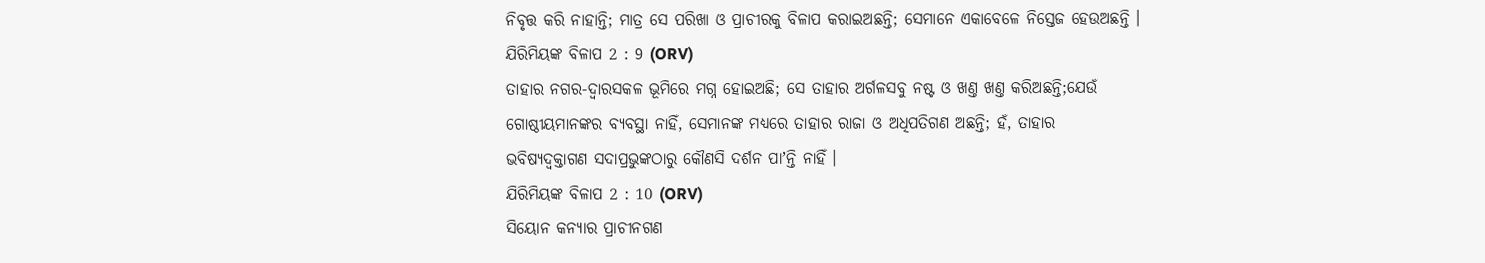ନିବୃତ୍ତ କରି ନାହାନ୍ତି; ମାତ୍ର ସେ ପରିଖା ଓ ପ୍ରାଚୀରକୁ ବିଳାପ କରାଇଅଛନ୍ତି; ସେମାନେ ଏକାବେଳେ ନିସ୍ତେଜ ହେଉଅଛନ୍ତି ।
ଯିରିମିୟଙ୍କ ବିଳାପ 2 : 9 (ORV)
ତାହାର ନଗର-ଦ୍ଵାରସକଳ ଭୂମିରେ ମଗ୍ନ ହୋଇଅଛି; ସେ ତାହାର ଅର୍ଗଳସବୁ ନଷ୍ଟ ଓ ଖଣ୍ତ ଖଣ୍ତ କରିଅଛନ୍ତି;ଯେଉଁ ଗୋଷ୍ଠୀୟମାନଙ୍କର ବ୍ୟବସ୍ଥା ନାହିଁ, ସେମାନଙ୍କ ମଧ୍ୟରେ ତାହାର ରାଜା ଓ ଅଧିପତିଗଣ ଅଛନ୍ତି; ହଁ, ତାହାର ଭବିଷ୍ୟଦ୍ବକ୍ତାଗଣ ସଦାପ୍ରଭୁଙ୍କଠାରୁ କୌଣସି ଦର୍ଶନ ପାʼନ୍ତି ନାହିଁ ।
ଯିରିମିୟଙ୍କ ବିଳାପ 2 : 10 (ORV)
ସିୟୋନ କନ୍ୟାର ପ୍ରାଚୀନଗଣ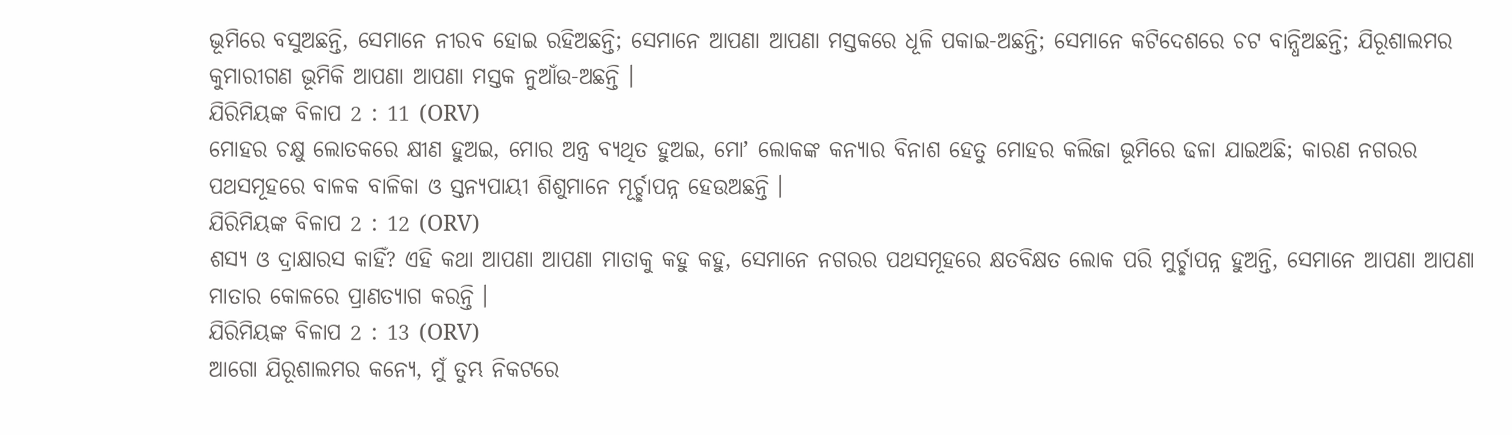ଭୂମିରେ ବସୁଅଛନ୍ତି, ସେମାନେ ନୀରବ ହୋଇ ରହିଅଛନ୍ତି; ସେମାନେ ଆପଣା ଆପଣା ମସ୍ତକରେ ଧୂଳି ପକାଇ-ଅଛନ୍ତି; ସେମାନେ କଟିଦେଶରେ ଚଟ ବାନ୍ଧିଅଛନ୍ତି; ଯିରୂଶାଲମର କୁମାରୀଗଣ ଭୂମିକି ଆପଣା ଆପଣା ମସ୍ତକ ନୁଆଁଉ-ଅଛନ୍ତି ।
ଯିରିମିୟଙ୍କ ବିଳାପ 2 : 11 (ORV)
ମୋହର ଚକ୍ଷୁ ଲୋତକରେ କ୍ଷୀଣ ହୁଅଇ, ମୋର ଅନ୍ତ୍ର ବ୍ୟଥିତ ହୁଅଇ, ମୋʼ ଲୋକଙ୍କ କନ୍ୟାର ବିନାଶ ହେତୁ ମୋହର କଲିଜା ଭୂମିରେ ଢଳା ଯାଇଅଛି; କାରଣ ନଗରର ପଥସମୂହରେ ବାଳକ ବାଳିକା ଓ ସ୍ତନ୍ୟପାୟୀ ଶିଶୁମାନେ ମୂର୍ଚ୍ଛାପନ୍ନ ହେଉଅଛନ୍ତି ।
ଯିରିମିୟଙ୍କ ବିଳାପ 2 : 12 (ORV)
ଶସ୍ୟ ଓ ଦ୍ରାକ୍ଷାରସ କାହିଁ? ଏହି କଥା ଆପଣା ଆପଣା ମାତାକୁ କହୁ କହୁ, ସେମାନେ ନଗରର ପଥସମୂହରେ କ୍ଷତବିକ୍ଷତ ଲୋକ ପରି ମୁର୍ଚ୍ଛାପନ୍ନ ହୁଅନ୍ତି, ସେମାନେ ଆପଣା ଆପଣା ମାତାର କୋଳରେ ପ୍ରାଣତ୍ୟାଗ କରନ୍ତି ।
ଯିରିମିୟଙ୍କ ବିଳାପ 2 : 13 (ORV)
ଆଗୋ ଯିରୂଶାଲମର କନ୍ୟେ, ମୁଁ ତୁମ୍ଭ ନିକଟରେ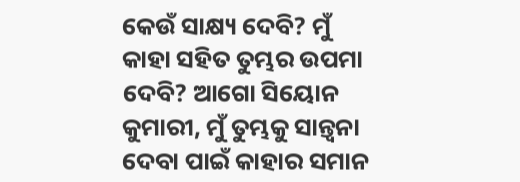କେଉଁ ସାକ୍ଷ୍ୟ ଦେବି? ମୁଁ କାହା ସହିତ ତୁମ୍ଭର ଉପମା ଦେବି? ଆଗୋ ସିୟୋନ କୁମାରୀ, ମୁଁ ତୁମ୍ଭକୁ ସାନ୍ତ୍ଵନା ଦେବା ପାଇଁ କାହାର ସମାନ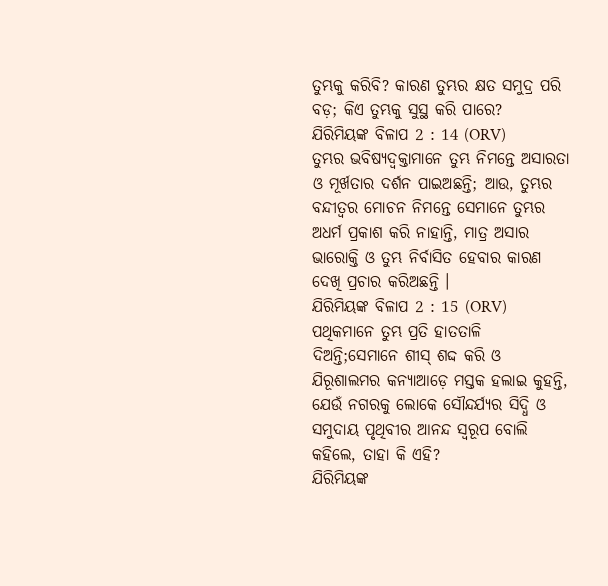ତୁମ୍ଭକୁ କରିବି? କାରଣ ତୁମ୍ଭର କ୍ଷତ ସମୁଦ୍ର ପରି ବଡ଼; କିଏ ତୁମ୍ଭକୁ ସୁସ୍ଥ କରି ପାରେ?
ଯିରିମିୟଙ୍କ ବିଳାପ 2 : 14 (ORV)
ତୁମ୍ଭର ଭବିଷ୍ୟଦ୍ବକ୍ତାମାନେ ତୁମ୍ଭ ନିମନ୍ତେ ଅସାରତା ଓ ମୂର୍ଖତାର ଦର୍ଶନ ପାଇଅଛନ୍ତି; ଆଉ, ତୁମ୍ଭର ବନ୍ଦୀତ୍ଵର ମୋଚନ ନିମନ୍ତେ ସେମାନେ ତୁମ୍ଭର ଅଧର୍ମ ପ୍ରକାଶ କରି ନାହାନ୍ତି, ମାତ୍ର ଅସାର ଭାରୋକ୍ତି ଓ ତୁମ୍ଭ ନିର୍ବାସିତ ହେବାର କାରଣ ଦେଖି ପ୍ରଚାର କରିଅଛନ୍ତି ।
ଯିରିମିୟଙ୍କ ବିଳାପ 2 : 15 (ORV)
ପଥିକମାନେ ତୁମ୍ଭ ପ୍ରତି ହାତତାଳି ଦିଅନ୍ତି;ସେମାନେ ଶୀସ୍ ଶଦ୍ଦ କରି ଓ ଯିରୂଶାଲମର କନ୍ୟାଆଡ଼େ ମସ୍ତକ ହଲାଇ କୁହନ୍ତି, ଯେଉଁ ନଗରକୁ ଲୋକେ ସୌନ୍ଦର୍ଯ୍ୟର ସିଦ୍ଧି ଓ ସମୁଦାୟ ପୃଥିବୀର ଆନନ୍ଦ ସ୍ଵରୂପ ବୋଲି କହିଲେ, ତାହା କି ଏହି?
ଯିରିମିୟଙ୍କ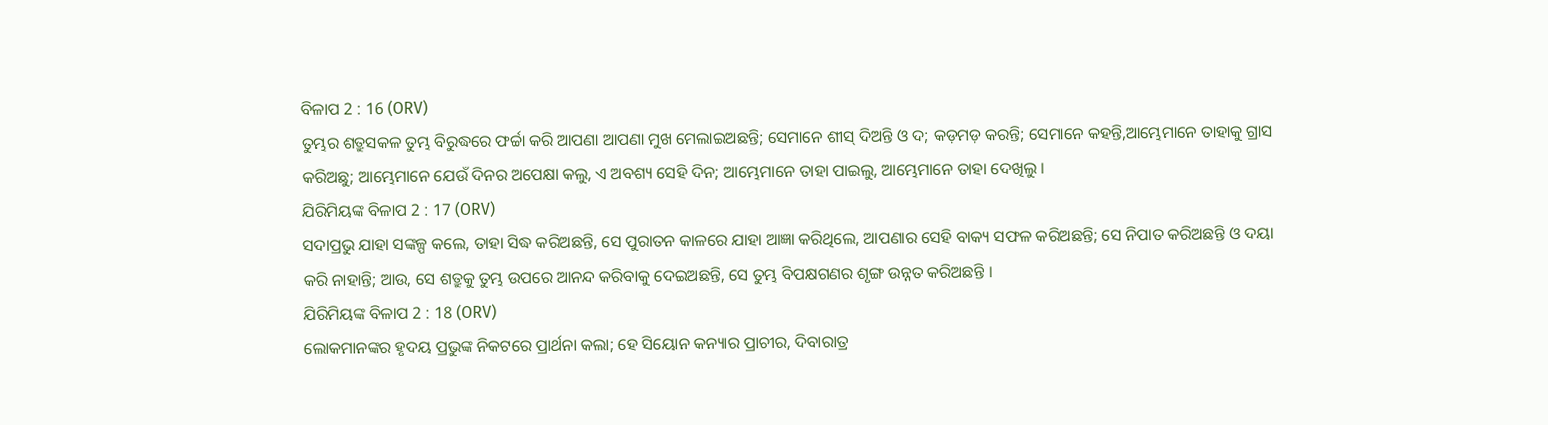ବିଳାପ 2 : 16 (ORV)
ତୁମ୍ଭର ଶତ୍ରୁସକଳ ତୁମ୍ଭ ବିରୁଦ୍ଧରେ ଫର୍ଚ୍ଚା କରି ଆପଣା ଆପଣା ମୁଖ ମେଲାଇଅଛନ୍ତି; ସେମାନେ ଶୀସ୍ ଦିଅନ୍ତି ଓ ଦ; କଡ଼ମଡ଼ କରନ୍ତି; ସେମାନେ କହନ୍ତି,ଆମ୍ଭେମାନେ ତାହାକୁ ଗ୍ରାସ କରିଅଛୁ; ଆମ୍ଭେମାନେ ଯେଉଁ ଦିନର ଅପେକ୍ଷା କଲୁ, ଏ ଅବଶ୍ୟ ସେହି ଦିନ; ଆମ୍ଭେମାନେ ତାହା ପାଇଲୁ, ଆମ୍ଭେମାନେ ତାହା ଦେଖିଲୁ ।
ଯିରିମିୟଙ୍କ ବିଳାପ 2 : 17 (ORV)
ସଦାପ୍ରଭୁ ଯାହା ସଙ୍କଳ୍ପ କଲେ, ତାହା ସିଦ୍ଧ କରିଅଛନ୍ତି, ସେ ପୁରାତନ କାଳରେ ଯାହା ଆଜ୍ଞା କରିଥିଲେ, ଆପଣାର ସେହି ବାକ୍ୟ ସଫଳ କରିଅଛନ୍ତି; ସେ ନିପାତ କରିଅଛନ୍ତି ଓ ଦୟା କରି ନାହାନ୍ତି; ଆଉ, ସେ ଶତ୍ରୁକୁ ତୁମ୍ଭ ଉପରେ ଆନନ୍ଦ କରିବାକୁ ଦେଇଅଛନ୍ତି, ସେ ତୁମ୍ଭ ବିପକ୍ଷଗଣର ଶୃଙ୍ଗ ଉନ୍ନତ କରିଅଛନ୍ତି ।
ଯିରିମିୟଙ୍କ ବିଳାପ 2 : 18 (ORV)
ଲୋକମାନଙ୍କର ହୃଦୟ ପ୍ରଭୁଙ୍କ ନିକଟରେ ପ୍ରାର୍ଥନା କଲା; ହେ ସିୟୋନ କନ୍ୟାର ପ୍ରାଚୀର, ଦିବାରାତ୍ର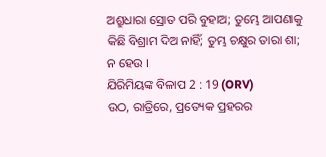ଅଶ୍ରୁଧାରା ସ୍ରୋତ ପରି ବୁହାଅ; ତୁମ୍ଭେ ଆପଣାକୁ କିଛି ବିଶ୍ରାମ ଦିଅ ନାହିଁ; ତୁମ୍ଭ ଚକ୍ଷୁର ତାରା ଶା; ନ ହେଉ ।
ଯିରିମିୟଙ୍କ ବିଳାପ 2 : 19 (ORV)
ଉଠ, ରାତ୍ରିରେ, ପ୍ରତ୍ୟେକ ପ୍ରହରର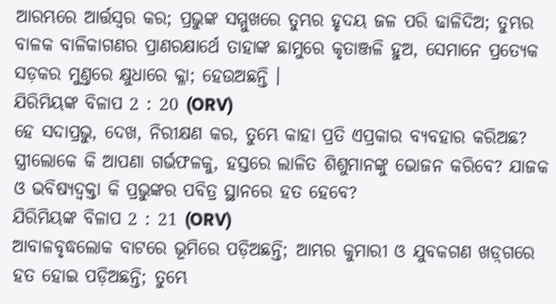ଆରମ୍ଭରେ ଆର୍ତ୍ତସ୍ଵର କର; ପ୍ରଭୁଙ୍କ ସମ୍ମୁଖରେ ତୁମ୍ଭର ହୃଦୟ ଜଳ ପରି ଢାଳିଦିଅ; ତୁମ୍ଭର ବାଳକ ବାଳିକାଗଣର ପ୍ରାଣରକ୍ଷାର୍ଥେ ତାହାଙ୍କ ଛାମୁରେ କୃତାଞ୍ଜଳି ହୁଅ, ସେମାନେ ପ୍ରତ୍ୟେକ ସଡ଼କର ମୁଣ୍ତରେ କ୍ଷୁଧାରେ କ୍ଳା; ହେଉଅଛନ୍ତି ।
ଯିରିମିୟଙ୍କ ବିଳାପ 2 : 20 (ORV)
ହେ ସଦାପ୍ରଭୁ, ଦେଖ, ନିରୀକ୍ଷଣ କର, ତୁମ୍ଭେ କାହା ପ୍ରତି ଏପ୍ରକାର ବ୍ୟବହାର କରିଅଛ? ସ୍ତ୍ରୀଲୋକେ କି ଆପଣା ଗର୍ଭଫଳକୁ, ହସ୍ତରେ ଲାଳିତ ଶିଶୁମାନଙ୍କୁ ଭୋଜନ କରିବେ? ଯାଜକ ଓ ଭବିଷ୍ୟଦ୍ବକ୍ତା କି ପ୍ରଭୁଙ୍କର ପବିତ୍ର ସ୍ଥାନରେ ହତ ହେବେ?
ଯିରିମିୟଙ୍କ ବିଳାପ 2 : 21 (ORV)
ଆବାଳବୃଦ୍ଧଲୋକ ବାଟରେ ଭୂମିରେ ପଡ଼ିଅଛନ୍ତି; ଆମ୍ଭର କୁମାରୀ ଓ ଯୁବକଗଣ ଖଡ଼୍‍ଗରେ ହତ ହୋଇ ପଡ଼ିଅଛନ୍ତି; ତୁମ୍ଭେ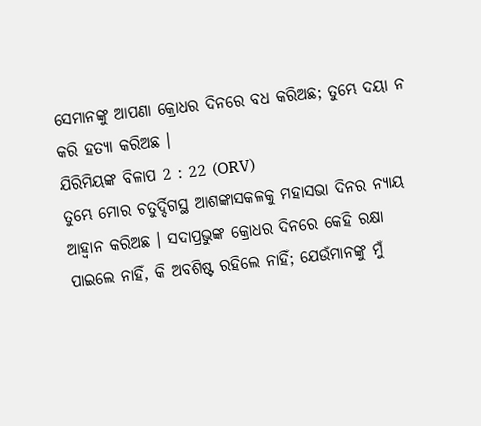ସେମାନଙ୍କୁ ଆପଣା କ୍ରୋଧର ଦିନରେ ବଧ କରିଅଛ; ତୁମ୍ଭେ ଦୟା ନ କରି ହତ୍ୟା କରିଅଛ ।
ଯିରିମିୟଙ୍କ ବିଳାପ 2 : 22 (ORV)
ତୁମ୍ଭେ ମୋର ଚତୁର୍ଦ୍ଦିଗସ୍ଥ ଆଶଙ୍କାସକଳକୁ ମହାସଭା ଦିନର ନ୍ୟାୟ ଆହ୍ଵାନ କରିଅଛ । ସଦାପ୍ରଭୁଙ୍କ କ୍ରୋଧର ଦିନରେ କେହି ରକ୍ଷା ପାଇଲେ ନାହିଁ, କି ଅବଶିଷ୍ଟ ରହିଲେ ନାହିଁ; ଯେଉଁମାନଙ୍କୁ ମୁଁ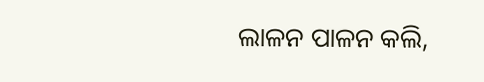ଲାଳନ ପାଳନ କଲି,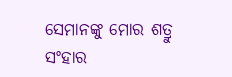ସେମାନଙ୍କୁ ମୋର ଶତ୍ରୁ ସଂହାର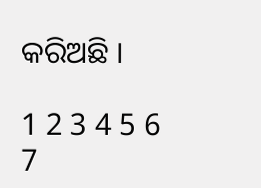କରିଅଛି ।

1 2 3 4 5 6 7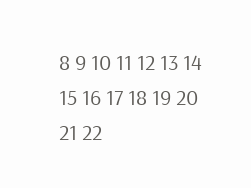8 9 10 11 12 13 14 15 16 17 18 19 20 21 22